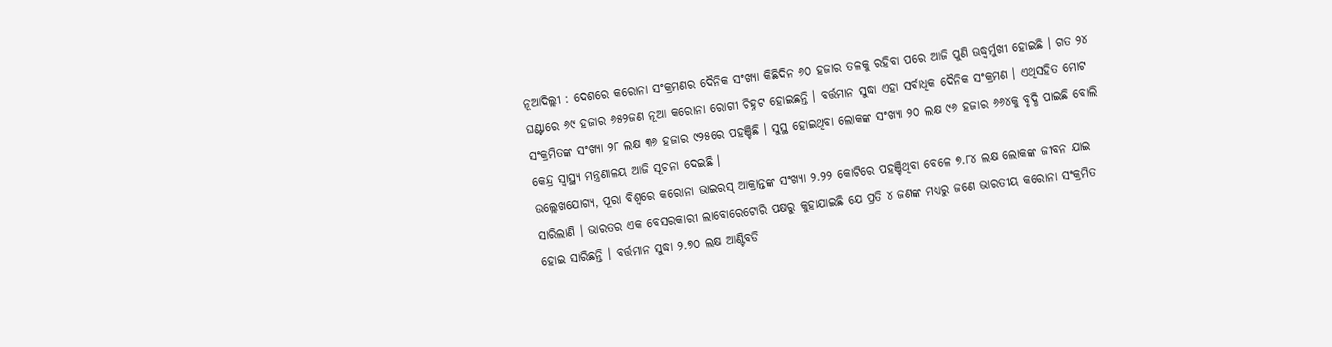ନୂଆଦିଲ୍ଲୀ : ଦେଶରେ କରୋନା ସଂକ୍ରମଣର ଦୈନିକ ସଂଖ୍ୟା କିଛିଦିନ ୬୦ ହଜାର ତଳକୁ ରହିବା ପରେ ଆଜି ପୁଣି ଊଦ୍ଧ୍ୱର୍ମୁଖୀ ହୋଇଛି । ଗତ ୨୪ ଘଣ୍ଟାରେ ୬୯ ହଜାର ୬୫୨ଜଣ ନୂଆ କରୋନା ରୋଗୀ ଚିହ୍ନଟ ହୋଇଛନ୍ତି । ବର୍ତ୍ତମାନ ସୁଦ୍ଧା ଏହା ସର୍ବାଧିକ ଦୈନିକ ସଂକ୍ରମଣ । ଏଥିସହିତ ମୋଟ ସଂକ୍ରମିତଙ୍କ ସଂଖ୍ୟା ୨୮ ଲକ୍ଷ ୩୬ ହଜାର ୯୨୫ରେ ପହଞ୍ଚିଛି । ସୁସ୍ଥ ହୋଇଥିବା ଲୋକଙ୍କ ସଂଖ୍ୟା ୨୦ ଲକ୍ଷ ୯୬ ହଜାର ୬୬୪କୁ ବୃଦ୍ଧି ପାଇଛି ବୋଲି କେନ୍ଦ୍ର ସ୍ୱାସ୍ଥ୍ୟ ମନ୍ତ୍ରଣାଳୟ ଆଜି ସୂଚନା ଦେଇଛି ।
ଉଲ୍ଲେଖଯୋଗ୍ୟ, ପୂରା ବିଶ୍ୱରେ କରୋନା ଭାଇରସ୍ ଆକ୍ରାନ୍ତଙ୍କ ସଂଖ୍ୟା ୨.୨୨ କୋଟିରେ ପହଞ୍ଚିଥିବା ବେଳେ ୭.୮୪ ଲକ୍ଷ ଲୋକଙ୍କ ଜୀବନ ଯାଇ ସାରିଲାଣି । ଭାରତର ଏକ ବେସରକାରୀ ଲାବୋରେଟୋରି ପକ୍ଷରୁ କୁହାଯାଇଛି ଯେ ପ୍ରତି ୪ ଜଣଙ୍କ ମଧ୍ୟରୁ ଜଣେ ଭାରତୀୟ କରୋନା ସଂକ୍ରମିତ ହୋଇ ସାରିଛନ୍ତି । ବର୍ତ୍ତମାନ ସୁଦ୍ଧା ୨.୭୦ ଲକ୍ଷ ଆଣ୍ଟିବଡି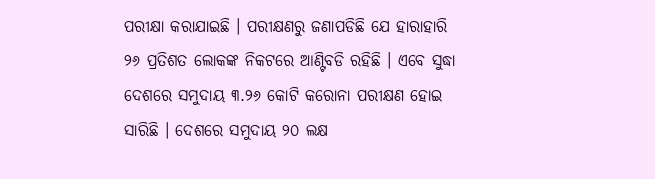ପରୀକ୍ଷା କରାଯାଇଛି । ପରୀକ୍ଷଣରୁ ଜଣାପଡିଛି ଯେ ହାରାହାରି ୨୬ ପ୍ରତିଶତ ଲୋକଙ୍କ ନିକଟରେ ଆଣ୍ଟିବଡି ରହିଛି । ଏବେ ସୁଦ୍ଧା ଦେଶରେ ସମୁଦାୟ ୩.୨୬ କୋଟି କରୋନା ପରୀକ୍ଷଣ ହୋଇ ସାରିଛି । ଦେଶରେ ସମୁଦାୟ ୨୦ ଲକ୍ଷ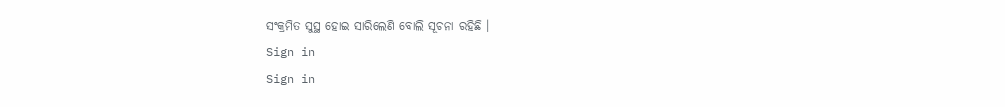ସଂକ୍ରମିତ ସୁସ୍ଥ ହୋଇ ସାରିଲେଣି ବୋଲି ସୂଚନା ରହିଛି ।
Sign in
Sign in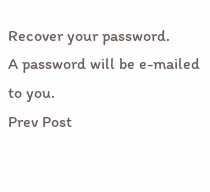Recover your password.
A password will be e-mailed to you.
Prev Post